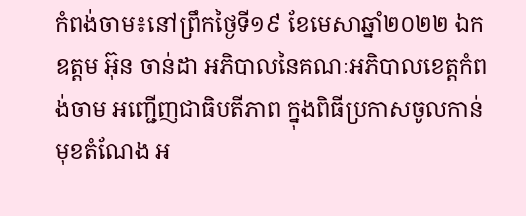កំពង់ចាម៖នៅព្រឹកថ្ងៃទី១៩ ខែមេសាឆ្នាំ២០២២ ឯកឧត្តម អ៊ុន ចាន់ដា អភិបាលនៃគណៈអភិបាលខេត្តកំពង់ចាម អញ្ជើញជាធិបតីភាព ក្នុងពិធីប្រកាសចូលកាន់មុខតំណែង អ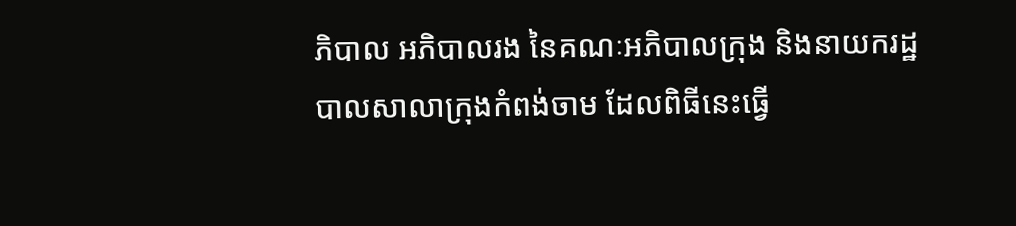ភិបាល អភិបាលរង នៃគណៈអភិបាលក្រុង និងនាយករដ្ឋបាលសាលាក្រុងកំពង់ចាម ដែលពិធីនេះធ្វើ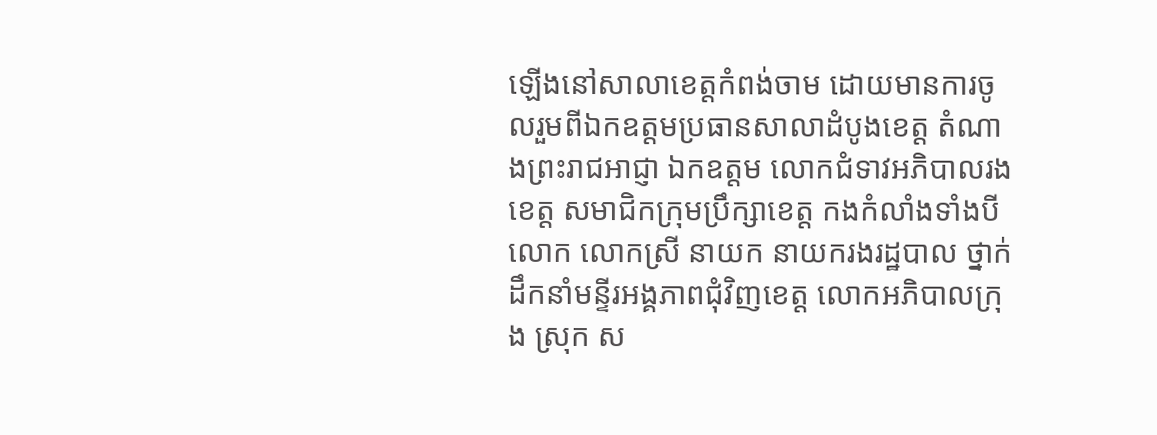ឡើងនៅសាលាខេត្តកំពង់ចាម ដោយមានការចូលរួមពីឯកឧត្តមប្រធានសាលាដំបូងខេត្ត តំណាងព្រះរាជអាជ្ញា ឯកឧត្តម លោកជំទាវអភិបាលរងខេត្ត សមាជិកក្រុមប្រឹក្សាខេត្ត កងកំលាំងទាំងបី លោក លោកស្រី នាយក នាយករងរដ្ឋបាល ថ្នាក់ដឹកនាំមន្ទីរអង្គភាពជុំវិញខេត្ត លោកអភិបាលក្រុង ស្រុក ស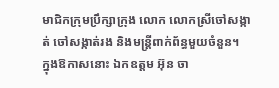មាជិកក្រុមប្រឹក្សាក្រុង លោក លោកស្រីចៅសង្កាត់ ចៅសង្កាត់រង និងមន្ត្រីពាក់ព័ន្ធមួយចំនួន។
ក្នុងឱកាសនោះ ឯកឧត្តម អ៊ុន ចា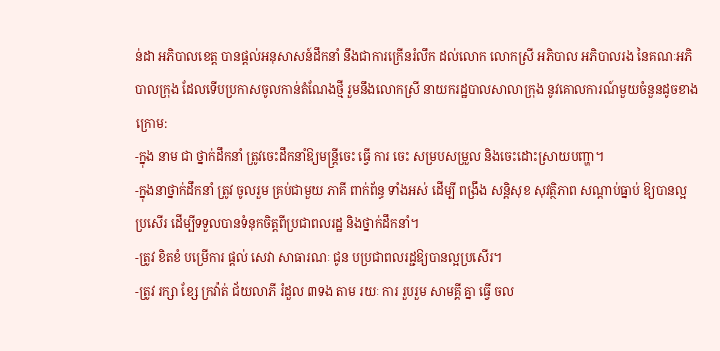ន់ដា អភិបាលខេត្ត បានផ្តល់អនុសាសន៍ដឹកនាំ នឹងជាការក្រើនរំលឹក ដល់លោក លោកស្រី អភិបាល អភិបាលរង នៃគណៈអភិបាលក្រុង ដែលទើបប្រកាសចូលកាន់តំណែងថ្មី រួមនឹងលោកស្រី នាយករដ្ឋបាលសាលាក្រុង នូវគោលការណ៍មួយចំនួនដូចខាងក្រោម:
-ក្នុង នាម ជា ថ្នាក់ដឹកនាំ ត្រូវចេះដឹកនាំឱ្យមន្ត្រីចេះ ធ្វើ ការ ចេះ សម្របសម្រួល និងចេះដោះស្រាយបញ្ហា។
-ក្នុងនាថ្នាក់ដឹកនាំ ត្រូវ ចូលរួម គ្រប់ជាមួយ ភាគី ពាក់ព័ន្ធ ទាំងអស់ ដេីម្បី ពង្រឹង សន្តិសុខ សុវត្ថិភាព សណ្តាប់ធ្នាប់ ឱ្យបានល្អប្រសើរ ដើម្បីទទួលបានទំនុកចិត្តពីប្រជាពលរដ្ឋ និងថ្នាក់ដឹកនាំ។
-ត្រូវ ខិតខំ បម្រើការ ផ្តល់ សេវា សាធារណៈ ជូន បប្រជាពលរដ្ជឱ្យបានល្អប្រសើរ។
-ត្រូវ រក្សា ខ្សែ ក្រវ៉ាត់ ជ័យលាភី រំដួល ៣ទង តាម រយៈ ការ រួបរួម សាមគ្គី គ្នា ធ្វើ ចល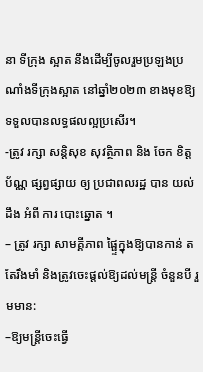នា ទីក្រុង ស្អាត នឹងដើម្បីចូលរួមប្រឡងប្រណាំងទីក្រុងស្អាត នៅឆ្នាំ២០២៣ ខាងមុខឱ្យទទួលបានលទ្ធផលល្អប្រសើរ។
-ត្រូវ រក្សា សន្តិសុខ សុវត្ថិភាព និង ចែក ខិត្តប័ណ្ណ ផ្សព្វផ្សាយ ឲ្យ ប្រជាពលរដ្ឋ បាន យល់ដឹង អំពី ការ បោះឆ្នោត ។
– ត្រូវ រក្សា សាមគ្គីភាព ផ្ផ្ទៃក្នុងឱ្យបានកាន់ តតែរឹងមាំ និងត្រូវចេះផ្តល់ឱ្យដល់មន្រ្តី ចំនួនបី រួមមាន:
–ឱ្យមន្ត្រីចេះធ្វើ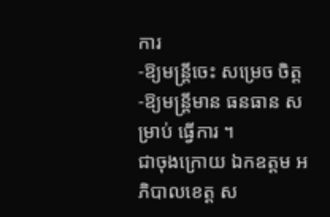ការ
-ឱ្យមន្ត្រីចេះ សម្រេច ចិត្ត
-ឱ្យមន្ត្រីមាន ធនធាន សម្រាប់ ធ្វើការ ។
ជាចុងក្រោយ ឯកឧត្តម អភិបាលខេត្ត ស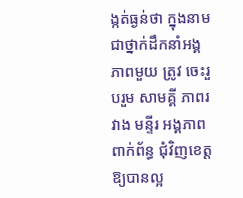ង្កត់ធ្ងន់ថា ក្នុងនាមជាថ្នាក់ដឹកនាំអង្គភាពមួយ ត្រូវ ចេះរួបរួម សាមគ្គី ភាពរវាង មន្ទីរ អង្គភាព ពាក់ព័ន្ធ ជុំវិញខេត្ដឱ្យបានល្អ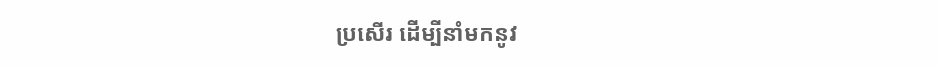ប្រសើរ ដើម្បីនាំមកនូវ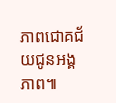ភាពជោគជ័យជូនអង្គភាព៕